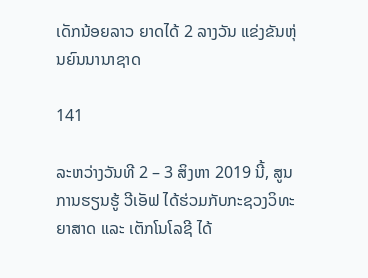ເດັກນ້ອຍລາວ ຍາດໄດ້ 2 ລາງວັນ ແຂ່ງຂັນຫຸ່ນຍົນນານາຊາດ

141

ລະຫວ່າງວັນທີ 2 – 3 ສິງຫາ 2019 ນີ້, ສູນການຮຽນຮູ້ ວີເອັຟ ໄດ້ຮ່ວມກັບກະຊວງວິທະຍາສາດ ແລະ ເຕັກໂນໂລຊີ ໄດ້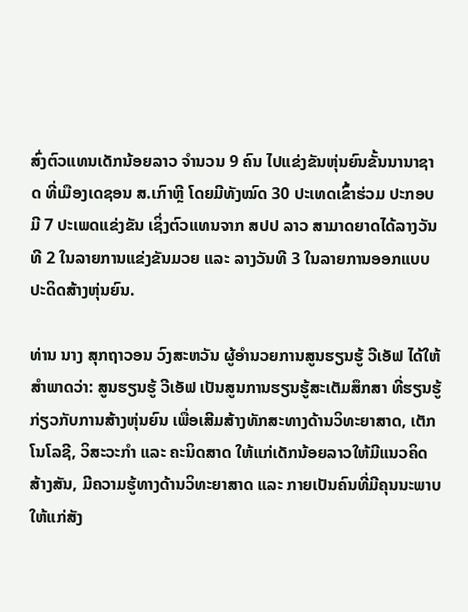ສົ່ງຕົວແທນເດັກນ້ອຍລາວ ຈຳນວນ 9 ຄົນ ໄປແຂ່ງຂັນຫຸ່ນຍົນຂັ້ນນານາຊາດ ທີ່ເມືອງເດຊອນ ສ.ເກົາຫຼີ ໂດຍມີທັງໝົດ 30 ປະເທດເຂົ້າຮ່ວມ ປະກອບມີ 7 ປະເພດແຂ່ງຂັນ ເຊິ່ງຕົວແທນຈາກ ສປປ ລາວ ສາມາດຍາດໄດ້ລາງວັນທີ 2 ໃນລາຍການແຂ່ງຂັນມວຍ ແລະ ລາງວັນທີ 3 ໃນລາຍການອອກແບບປະດິດສ້າງຫຸ່ນຍົນ.

ທ່ານ ນາງ ສຸກຖາວອນ ວົງສະຫວັນ ຜູ້ອຳນວຍການສູນຮຽນຮູ້ ວີເອັຟ ໄດ້ໃຫ້ສຳພາດວ່າ: ສູນຮຽນຮູ້ ວີເອັຟ ເປັນສູນການຮຽນຮູ້ສະເຕັມສຶກສາ ທີ່ຮຽນຮູ້ກ່ຽວກັບການສ້າງຫຸ່ນຍົນ ເພື່ອເສີມສ້າງທັກສະທາງດ້ານວິທະຍາສາດ, ເຕັກໂນໂລຊີ, ວິສະວະກຳ ແລະ ຄະນິດສາດ ໃຫ້ແກ່ເດັກນ້ອຍລາວໃຫ້ມີແນວຄິດສ້າງສັນ, ມີຄວາມຮູ້ທາງດ້ານວິທະຍາສາດ ແລະ ກາຍເປັນຄົນທີ່ມີຄຸນນະພາບໃຫ້ແກ່ສັງ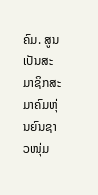ຄົມ. ສູນເປັນສະມາຊິກສະມາຄົມຫຸ່ນຍົນຊາວໜຸ່ມ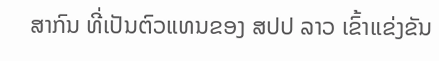ສາກົນ ທີ່ເປັນຕົວແທນຂອງ ສປປ ລາວ ເຂົ້າແຂ່ງຂັນ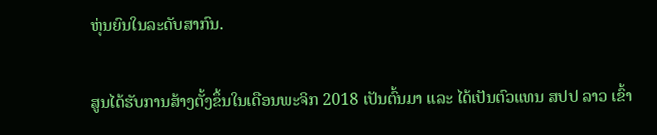ຫຸ່ນຍົນໃນລະດັບສາກົນ.

ສູນໄດ້ຮັບການສ້າງຕັ້ງຂຶ້ນໃນເດືອນພະຈິກ 2018 ເປັນຕົ້ນມາ ແລະ ໄດ້ເປັນຕົວແທນ ສປປ ລາວ ເຂົ້າ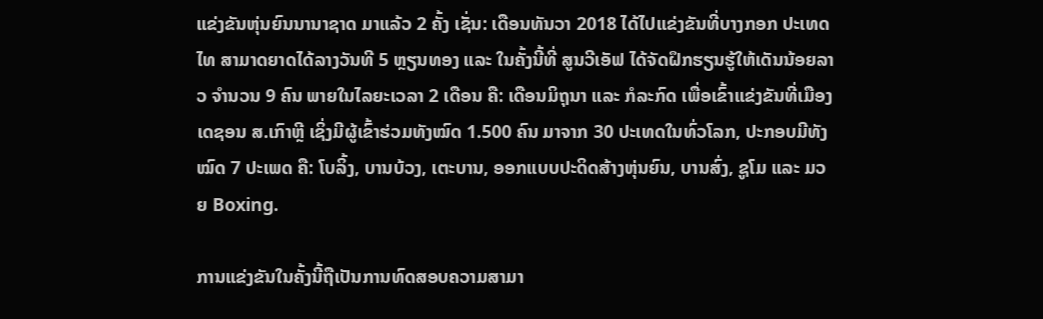ແຂ່ງຂັນຫຸ່ນຍົນນານາຊາດ ມາແລ້ວ 2 ຄັ້ງ ເຊັ່ນ: ເດືອນທັນວາ 2018 ໄດ້ໄປແຂ່ງຂັນທີ່ບາງກອກ ປະເທດໄທ ສາມາດຍາດໄດ້ລາງວັນທີ 5 ຫຼຽນທອງ ແລະ ໃນຄັ້ງນີ້ທີ່ ສູນວີເອັຟ ໄດ້ຈັດຝຶກຮຽນຮູ້ໃຫ້ເດັນນ້ອຍລາວ ຈຳນວນ 9 ຄົນ ພາຍໃນໄລຍະເວລາ 2 ເດືອນ ຄື: ເດືອນມິຖຸນາ ແລະ ກໍລະກົດ ເພື່ອເຂົ້າແຂ່ງຂັນທີ່ເມືອງເດຊອນ ສ.ເກົາຫຼີ ເຊິ່ງມີຜູ້ເຂົ້າຮ່ວມທັງໝົດ 1.500 ຄົນ ມາຈາກ 30 ປະເທດໃນທົ່ວໂລກ, ປະກອບມີທັງໝົດ 7 ປະເພດ ຄື: ໂບລິ້ງ, ບານບ້ວງ, ເຕະບານ, ອອກແບບປະດິດສ້າງຫຸ່ນຍົນ, ບານສົ່ງ, ຊູໂມ ແລະ ມວຍ Boxing.

ການແຂ່ງຂັນໃນຄັ້ງນີ້ຖືເປັນການທົດສອບຄວາມສາມາ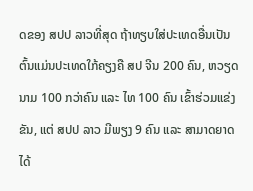ດຂອງ ສປປ ລາວທີ່ສຸດ ຖ້າທຽບໃສ່ປະເທດອື່ນເປັນຕົ້ນແມ່ນປະເທດໃກ້ຄຽງຄື ສປ ຈີນ 200 ຄົນ, ຫວຽດນາມ 100 ກວ່າຄົນ ແລະ ໄທ 100 ຄົນ ເຂົ້າຮ່ວມແຂ່ງຂັນ, ແຕ່ ສປປ ລາວ ມີພຽງ 9 ຄົນ ແລະ ສາມາດຍາດໄດ້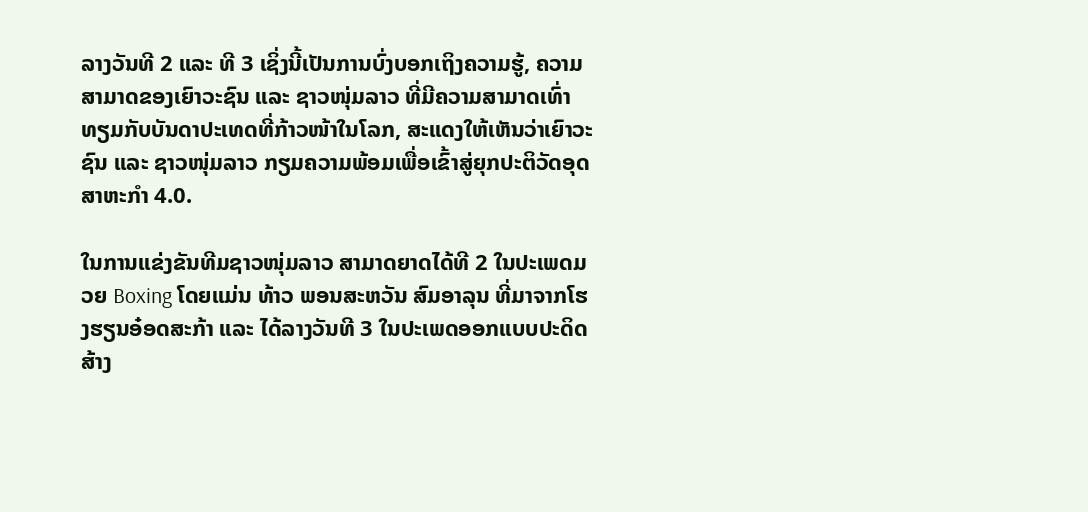ລາງວັນທີ 2 ແລະ ທີ 3 ເຊິ່ງນີ້ເປັນການບົ່ງບອກເຖິງຄວາມຮູ້, ຄວາມສາມາດຂອງເຍົາວະຊົນ ແລະ ຊາວໜຸ່ມລາວ ທີ່ມີຄວາມສາມາດເທົ່າທຽມກັບບັນດາປະເທດທີ່ກ້າວໜ້າໃນໂລກ, ສະແດງໃຫ້ເຫັນວ່າເຍົາວະຊົນ ແລະ ຊາວໜຸ່ມລາວ ກຽມຄວາມພ້ອມເພື່ອເຂົ້າສູ່ຍຸກປະຕິວັດອຸດສາຫະກຳ 4.0.

ໃນການແຂ່ງຂັນທີມຊາວໜຸ່ມລາວ ສາມາດຍາດໄດ້ທີ 2 ໃນປະເພດມວຍ Boxing ໂດຍແມ່ນ ທ້າວ ພອນສະຫວັນ ສົມອາລຸນ ທີ່ມາຈາກໂຮງຮຽນອ໋ອດສະກ້າ ແລະ ໄດ້ລາງວັນທີ 3 ໃນປະເພດອອກແບບປະດິດສ້າງ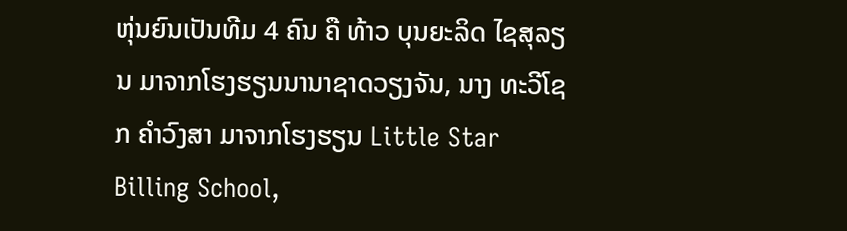ຫຸ່ນຍົນເປັນທີມ 4 ຄົນ ຄື ທ້າວ ບຸນຍະລິດ ໄຊສຸລຽນ ມາຈາກໂຮງຮຽນນານາຊາດວຽງຈັນ, ນາງ ທະວີໂຊກ ຄຳວົງສາ ມາຈາກໂຮງຮຽນ Little Star Billing School,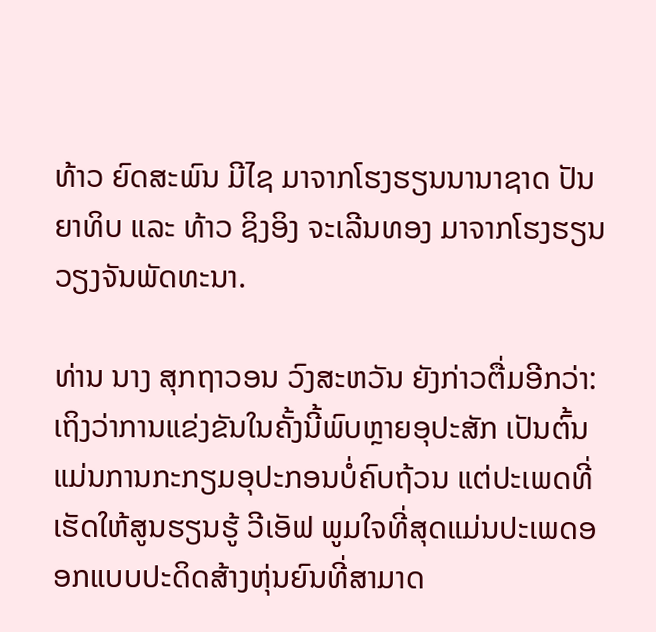ທ້າວ ຍົດສະພົນ ມີໄຊ ມາຈາກໂຮງຮຽນນານາຊາດ ປັນຍາທິບ ແລະ ທ້າວ ຊິງອິງ ຈະເລີນທອງ ມາຈາກໂຮງຮຽນ ວຽງຈັນພັດທະນາ.

ທ່ານ ນາງ ສຸກຖາວອນ ວົງສະຫວັນ ຍັງກ່າວຕື່ມອີກວ່າ: ເຖິງວ່າການແຂ່ງຂັນໃນຄັ້ງນີ້ພົບຫຼາຍອຸປະສັກ ເປັນຕົ້ນແມ່ນການກະກຽມອຸປະກອນບໍ່ຄົບຖ້ວນ ແຕ່ປະເພດທີ່ເຮັດໃຫ້ສູນຮຽນຮູ້ ວີເອັຟ ພູມໃຈທີ່ສຸດແມ່ນປະເພດອອກແບບປະດິດສ້າງຫຸ່ນຍົນທີ່ສາມາດ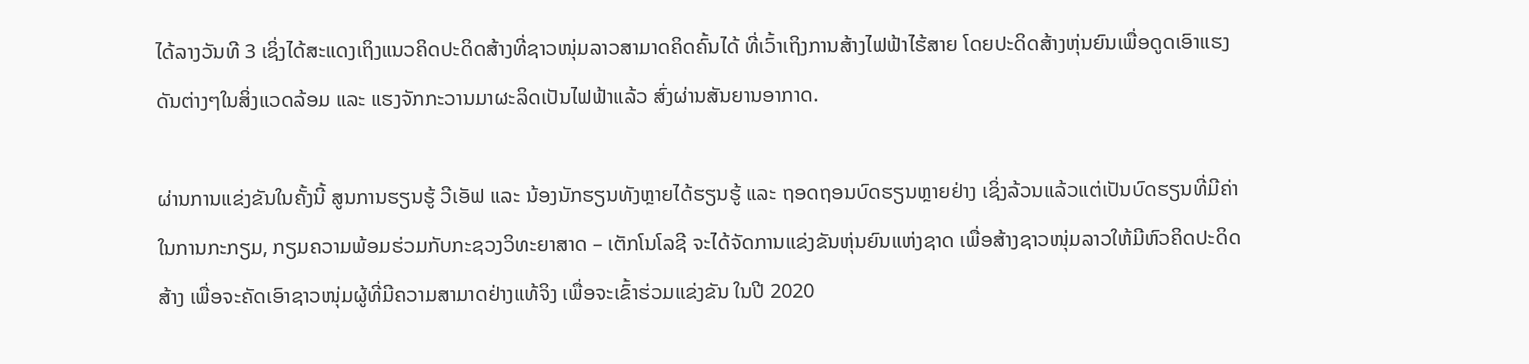ໄດ້ລາງວັນທີ 3 ເຊິ່ງໄດ້ສະແດງເຖິງແນວຄິດປະດິດສ້າງທີ່ຊາວໜຸ່ມລາວສາມາດຄິດຄົ້ນໄດ້ ທີ່ເວົ້າເຖິງການສ້າງໄຟຟ້າໄຮ້ສາຍ ໂດຍປະດິດສ້າງຫຸ່ນຍົນເພື່ອດູດເອົາແຮງດັນຕ່າງໆໃນສິ່ງແວດລ້ອມ ແລະ ແຮງຈັກກະວານມາຜະລິດເປັນໄຟຟ້າແລ້ວ ສົ່ງຜ່ານສັນຍານອາກາດ.

ຜ່ານການແຂ່ງຂັນໃນຄັ້ງນີ້ ສູນການຮຽນຮູ້ ວີເອັຟ ແລະ ນ້ອງນັກຮຽນທັງຫຼາຍໄດ້ຮຽນຮູ້ ແລະ ຖອດຖອນບົດຮຽນຫຼາຍຢ່າງ ເຊິ່ງລ້ວນແລ້ວແຕ່ເປັນບົດຮຽນທີ່ມີຄ່າໃນການກະກຽມ, ກຽມຄວາມພ້ອມຮ່ວມກັບກະຊວງວິທະຍາສາດ – ເຕັກໂນໂລຊີ ຈະໄດ້ຈັດການແຂ່ງຂັນຫຸ່ນຍົນແຫ່ງຊາດ ເພື່ອສ້າງຊາວໜຸ່ມລາວໃຫ້ມີຫົວຄິດປະດິດສ້າງ ເພື່ອຈະຄັດເອົາຊາວໜຸ່ມຜູ້ທີ່ມີຄວາມສາມາດຢ່າງແທ້ຈິງ ເພື່ອຈະເຂົ້າຮ່ວມແຂ່ງຂັນ ໃນປີ 2020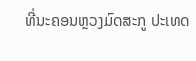ທີ່ນະຄອນຫຼວງມົດສະກູ ປະເທດ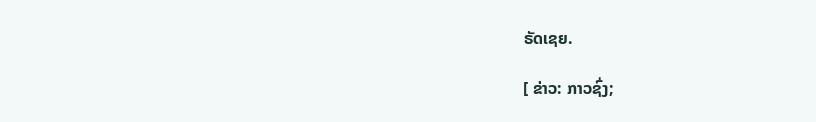ຣັດເຊຍ.

[ ຂ່າວ: ກາວຊົ່ງ;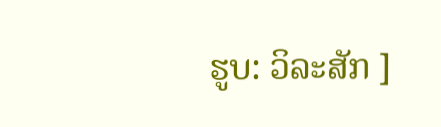ຮູບ: ວິລະສັກ ]